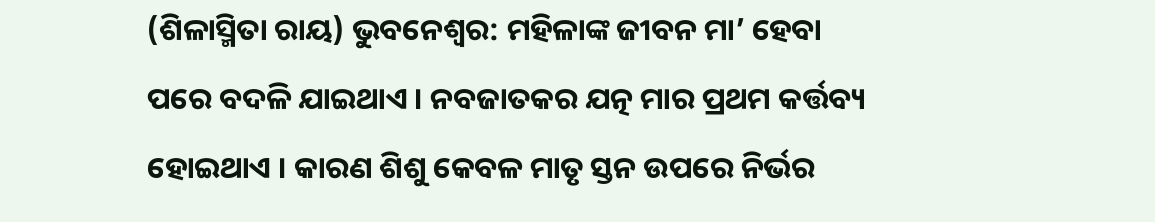(ଶିଳାସ୍ମିତା ରାୟ) ଭୁବନେଶ୍ୱର: ମହିଳାଙ୍କ ଜୀବନ ମା’ ହେବା ପରେ ବଦଳି ଯାଇଥାଏ । ନବଜାତକର ଯତ୍ନ ମାର ପ୍ରଥମ କର୍ତ୍ତବ୍ୟ ହୋଇଥାଏ । କାରଣ ଶିଶୁ କେବଳ ମାତୃ ସ୍ତନ ଉପରେ ନିର୍ଭର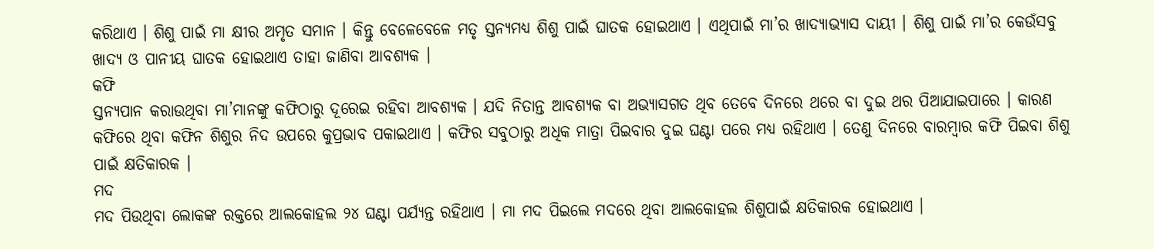କରିଥାଏ । ଶିଶୁ ପାଇଁ ମା କ୍ଷୀର ଅମୃତ ସମାନ । କିନ୍ତୁ ବେଳେବେଳେ ମତୃ ସ୍ତନ୍ୟମଧ୍ୟ ଶିଶୁ ପାଇଁ ଘାତକ ହୋଇଥାଏ । ଏଥିପାଇଁ ମା’ର ଖାଦ୍ୟାଭ୍ୟାସ ଦାୟୀ । ଶିଶୁ ପାଇଁ ମା’ର କେଉଁସବୁ ଖାଦ୍ୟ ଓ ପାନୀୟ ଘାତକ ହୋଇଥାଏ ତାହା ଜାଣିବା ଆବଶ୍ୟକ ।
କଫି
ସ୍ତନ୍ୟପାନ କରାଉଥିବା ମା’ମାନଙ୍କୁ କଫିଠାରୁ ଦୂରେଇ ରହିବା ଆବଶ୍ୟକ । ଯଦି ନିତାନ୍ତ ଆବଶ୍ୟକ ବା ଅଭ୍ୟାସଗତ ଥିବ ତେବେ ଦିନରେ ଥରେ ବା ଦୁଇ ଥର ପିଆଯାଇପାରେ । କାରଣ କଫିରେ ଥିବା କଫିନ ଶିଶୁର ନିଦ ଉପରେ କୁପ୍ରଭାବ ପକାଇଥାଏ । କଫିର ସବୁଠାରୁ ଅଧିକ ମାତ୍ରା ପିଇବାର ଦୁଇ ଘଣ୍ଟା ପରେ ମଧ୍ୟ ରହିଥାଏ । ତେଣୁ ଦିନରେ ବାରମ୍ବାର କଫି ପିଇବା ଶିଶୁ ପାଇଁ କ୍ଷତିକାରକ ।
ମଦ
ମଦ ପିଉଥିବା ଲୋକଙ୍କ ରକ୍ତରେ ଆଲକୋହଲ ୨୪ ଘଣ୍ଟା ପର୍ଯ୍ୟନ୍ତ ରହିଥାଏ । ମା ମଦ ପିଇଲେ ମଦରେ ଥିବା ଆଲକୋହଲ ଶିଶୁପାଇଁ କ୍ଷତିକାରକ ହୋଇଥାଏ ।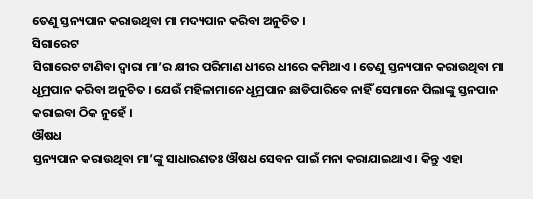ତେଣୁ ସ୍ତନ୍ୟପାନ କରାଉଥିବା ମା ମଦ୍ୟପାନ କରିବା ଅନୁଚିତ ।
ସିଗାରେଟ
ସିଗାରେଟ ଟାଣିବା ଦ୍ୱାରା ମା’ର କ୍ଷୀର ପରିମାଣ ଧୀରେ ଧୀରେ କମିଥାଏ । ତେଣୁ ସ୍ତନ୍ୟପାନ କରାଉଥିବା ମା ଧୂମ୍ରପାନ କରିବା ଅନୁଚିତ । ଯେଉଁ ମହିଳାମାନେ ଧୂମ୍ରପାନ ଛାଡିପାରିବେ ନାହିଁ ସେମାନେ ପିଲାଙ୍କୁ ସ୍ତନପାନ କରାଇବା ଠିକ ନୁହେଁ ।
ଔଷଧ
ସ୍ତନ୍ୟପାନ କରାଉଥିବା ମା’ଙ୍କୁ ସାଧାରଣତଃ ଔଷଧ ସେବନ ପାଇଁ ମନା କରାଯାଇଥାଏ । କିନ୍ତୁ ଏହା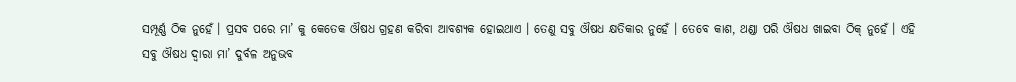ସମ୍ପୂର୍ଣ୍ଣ ଠିକ ନୁହେଁ । ପ୍ରସବ ପରେ ମା’ କୁ କେତେକ ଔଷଧ ଗ୍ରହଣ କରିବା ଆବଶ୍ୟକ ହୋଇଥାଏ । ତେଣୁ ସବୁ ଔଷଧ କ୍ଷତିକାର ନୁହେଁ । ତେବେ କାଶ, ଥଣ୍ଡା ପରି ଔଷଧ ଖାଇବା ଠିକ୍ ନୁହେଁ । ଏହି ସବୁ ଔଷଧ ଦ୍ୱାରା ମା’ ଦୁର୍ବଳ ଅନୁଭବ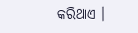କରିଥାଏ ।